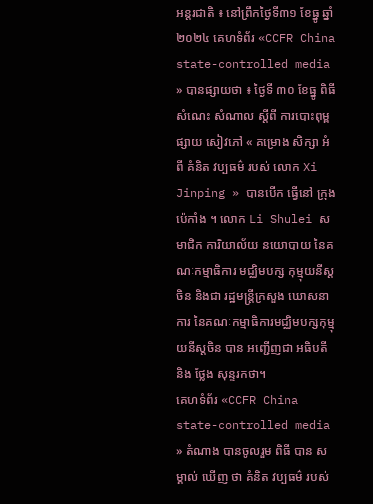អន្តរជាតិ ៖ នៅព្រឹកថ្ងៃទី៣១ ខែធ្នូ ឆ្នាំ២០២៤ គេហទំព័រ «CCFR China state-controlled media » បានផ្សាយថា ៖ ថ្ងៃទី ៣០ ខែធ្នូ ពិធី សំណេះ សំណាល ស្តីពី ការបោះពុម្ព ផ្សាយ សៀវភៅ « គម្រោង សិក្សា អំពី គំនិត វប្បធម៌ របស់ លោក Xi Jinping » បានបើក ធ្វើនៅ ក្រុង ប៉េកាំង ។ លោក Li Shulei សមាជិក ការិយាល័យ នយោបាយ នៃគណៈកម្មាធិការ មជ្ឈិមបក្ស កុម្មុយនីស្តចិន និងជា រដ្ឋមន្ត្រីក្រសួង ឃោសនាការ នៃគណៈកម្មាធិការមជ្ឈិមបក្សកុម្មុយនីស្តចិន បាន អញ្ជើញជា អធិបតី និង ថ្លែង សុន្ទរកថា។
គេហទំព័រ «CCFR China state-controlled media » តំណាង បានចូលរួម ពិធី បាន សម្គាល់ ឃើញ ថា គំនិត វប្បធម៌ របស់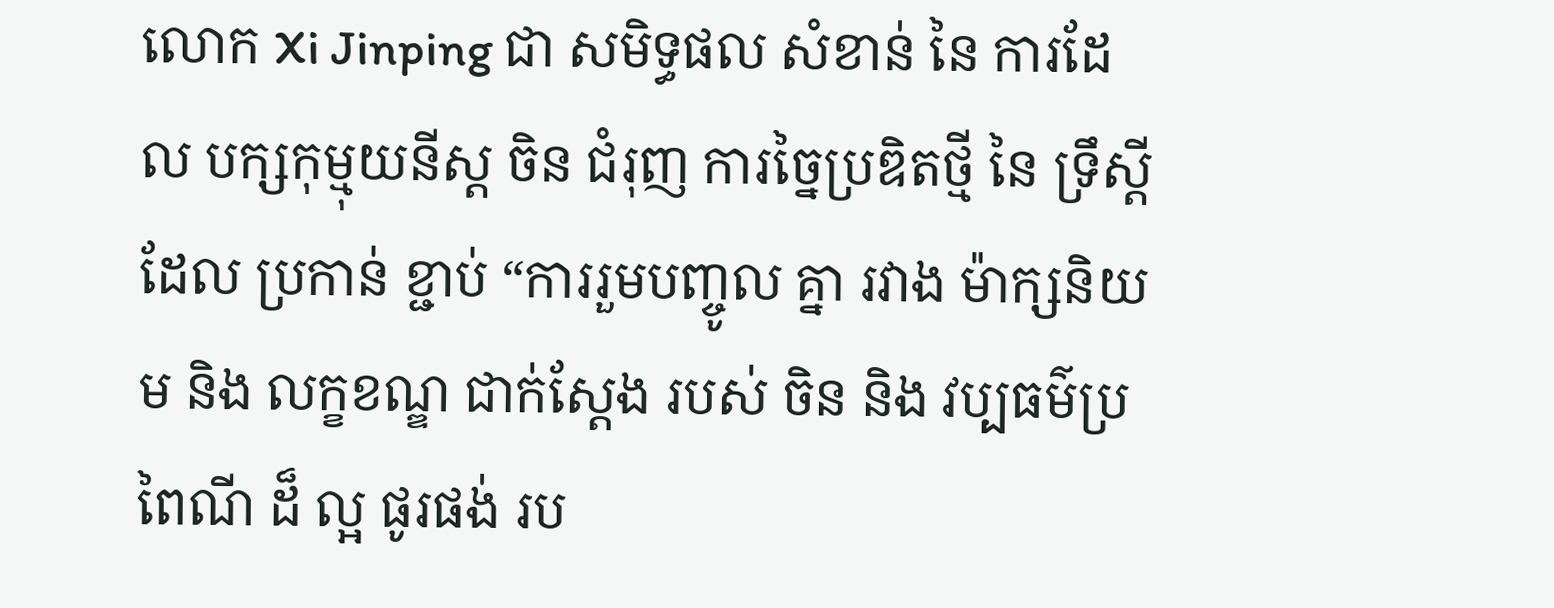លោក Xi Jinping ជា សមិទ្ធផល សំខាន់ នៃ ការដែល បក្សកុម្មុយនីស្ត ចិន ជំរុញ ការច្នៃប្រឌិតថ្មី នៃ ទ្រឹស្តី ដែល ប្រកាន់ ខ្ជាប់ “ការរួមបញ្ចូល គ្នា រវាង ម៉ាក្សនិយម និង លក្ខខណ្ឌ ជាក់ស្តែង របស់ ចិន និង វប្បធម៌ប្រពៃណី ដ៏ ល្អ ផូរផង់ រប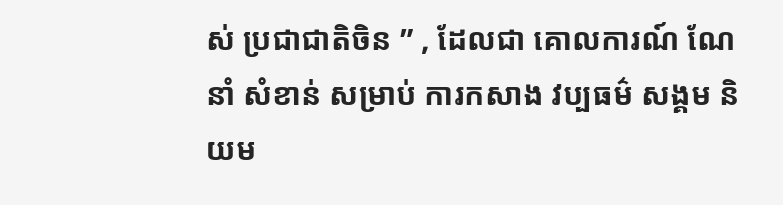ស់ ប្រជាជាតិចិន ” , ដែលជា គោលការណ៍ ណែនាំ សំខាន់ សម្រាប់ ការកសាង វប្បធម៌ សង្គម និយម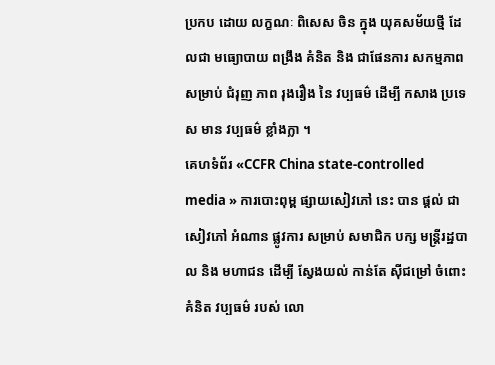ប្រកប ដោយ លក្ខណៈ ពិសេស ចិន ក្នុង យុគសម័យថ្មី ដែលជា មធ្យោបាយ ពង្រឹង គំនិត និង ជាផែនការ សកម្មភាព សម្រាប់ ជំរុញ ភាព រុងរឿង នៃ វប្បធម៌ ដើម្បី កសាង ប្រទេស មាន វប្បធម៌ ខ្លាំងក្លា ។
គេហទំព័រ «CCFR China state-controlled media » ការបោះពុម្ព ផ្សាយសៀវភៅ នេះ បាន ផ្តល់ ជា សៀវភៅ អំណាន ផ្លូវការ សម្រាប់ សមាជិក បក្ស មន្ត្រីរដ្ឋបាល និង មហាជន ដើម្បី ស្វែងយល់ កាន់តែ ស៊ីជម្រៅ ចំពោះ គំនិត វប្បធម៌ របស់ លោ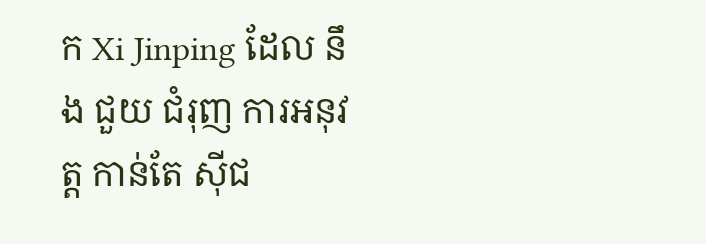ក Xi Jinping ដែល នឹង ជួយ ជំរុញ ការអនុវត្ត កាន់តែ ស៊ីជ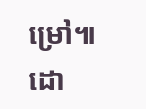ម្រៅ៕
ដោ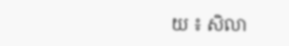យ ៖ សិលា